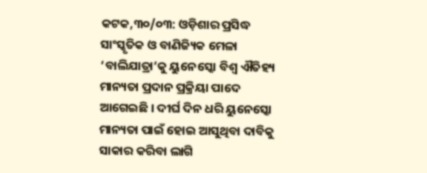କଟକ,୩୦/୦୩: ଓଡ଼ିଶାର ପ୍ରସିଦ୍ଧ ସାଂସ୍କୃତିକ ଓ ବାଣିଜ୍ୟିକ ମେଳା ‘ବାଲିଯାତ୍ରା’କୁ ୟୁନେସ୍କୋ ବିଶ୍ୱ ଐତିହ୍ୟ ମାନ୍ୟତା ପ୍ରଦାନ ପ୍ରକ୍ରିୟା ପାଦେ ଆଗେଇଛି । ଦୀର୍ଘ ଦିନ ଧରି ୟୁନେସ୍କୋ ମାନ୍ୟତା ପାଇଁ ହୋଇ ଆସୁଥିବା ଦାବିକୁ ସାକାର କରିବା ଲାଗି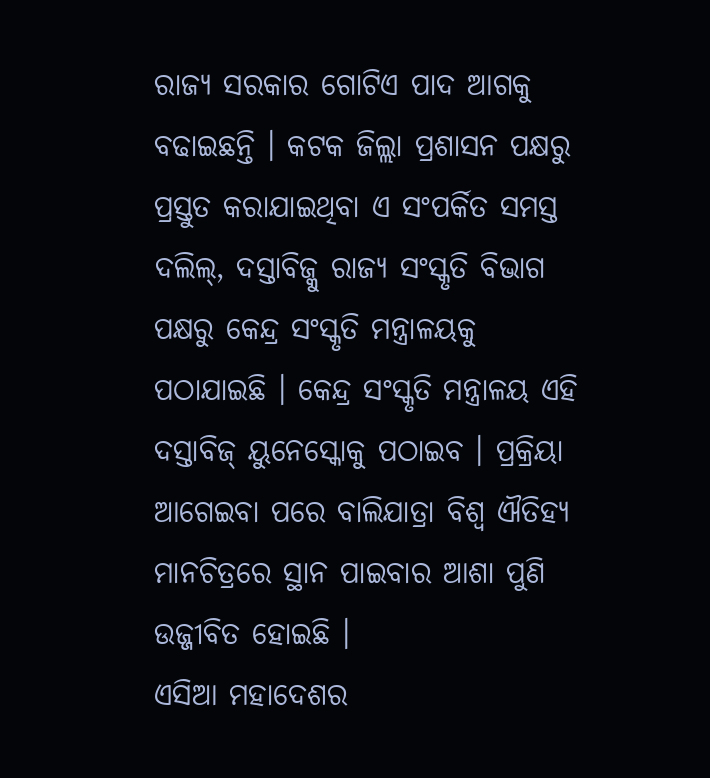ରାଜ୍ୟ ସରକାର ଗୋଟିଏ ପାଦ ଆଗକୁ ବଢାଇଛନ୍ତି । କଟକ ଜିଲ୍ଲା ପ୍ରଶାସନ ପକ୍ଷରୁ ପ୍ରସ୍ତୁତ କରାଯାଇଥିବା ଏ ସଂପର୍କିତ ସମସ୍ତ ଦଲିଲ୍, ଦସ୍ତାବିଜ୍କୁ ରାଜ୍ୟ ସଂସ୍କୃତି ବିଭାଗ ପକ୍ଷରୁ କେନ୍ଦ୍ର ସଂସ୍କୃତି ମନ୍ତ୍ରାଳୟକୁ ପଠାଯାଇଛି । କେନ୍ଦ୍ର ସଂସ୍କୃତି ମନ୍ତ୍ରାଳୟ ଏହି ଦସ୍ତାବିଜ୍ ୟୁନେସ୍କୋକୁ ପଠାଇବ । ପ୍ରକ୍ରିୟା ଆଗେଇବା ପରେ ବାଲିଯାତ୍ରା ବିଶ୍ୱ ଐତିହ୍ୟ ମାନଚିତ୍ରରେ ସ୍ଥାନ ପାଇବାର ଆଶା ପୁଣି ଉଜ୍ଜୀବିତ ହୋଇଛି ।
ଏସିଆ ମହାଦେଶର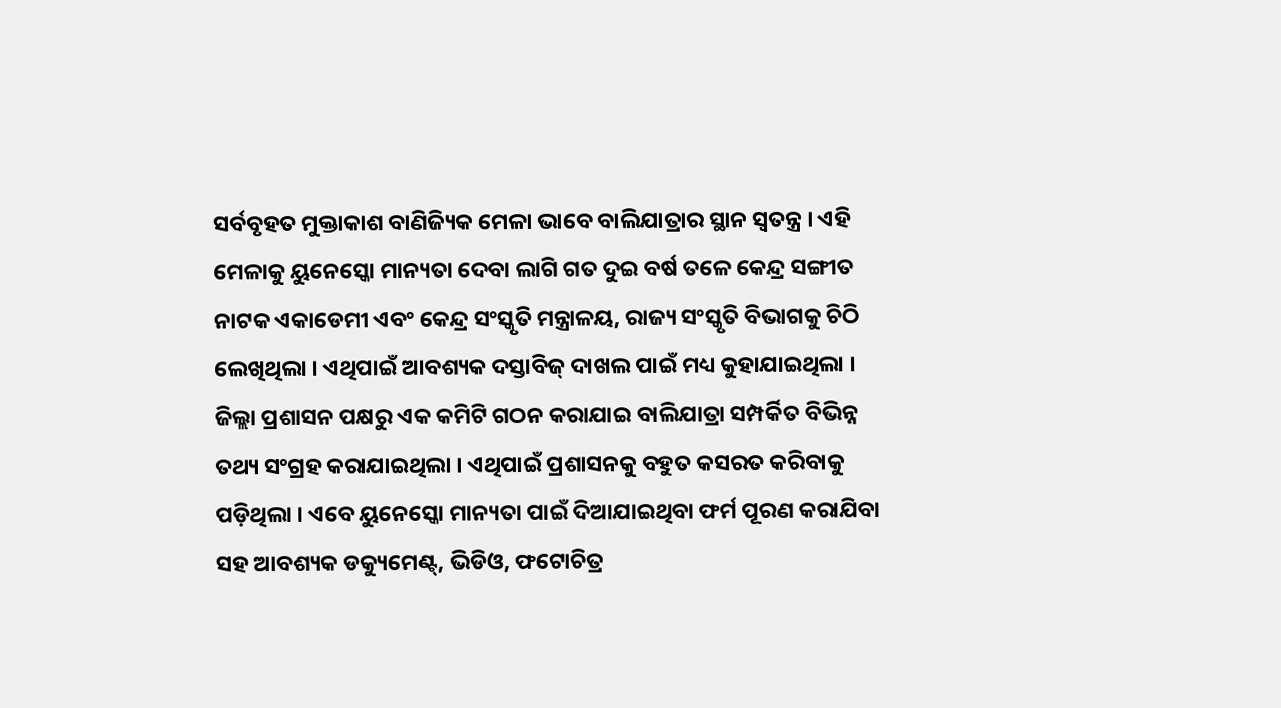ସର୍ବବୃହତ ମୁକ୍ତାକାଶ ବାଣିଜ୍ୟିକ ମେଳା ଭାବେ ବାଲିଯାତ୍ରାର ସ୍ଥାନ ସ୍ୱତନ୍ତ୍ର । ଏହି ମେଳାକୁ ୟୁନେସ୍କୋ ମାନ୍ୟତା ଦେବା ଲାଗି ଗତ ଦୁଇ ବର୍ଷ ତଳେ କେନ୍ଦ୍ର ସଙ୍ଗୀତ ନାଟକ ଏକାଡେମୀ ଏବଂ କେନ୍ଦ୍ର ସଂସ୍କୃତି ମନ୍ତ୍ରାଳୟ, ରାଜ୍ୟ ସଂସ୍କୃତି ବିଭାଗକୁ ଚିଠି ଲେଖିଥିଲା । ଏଥିପାଇଁ ଆବଶ୍ୟକ ଦସ୍ତାବିଜ୍ ଦାଖଲ ପାଇଁ ମଧ୍ୟ କୁହାଯାଇଥିଲା । ଜିଲ୍ଲା ପ୍ରଶାସନ ପକ୍ଷରୁ ଏକ କମିଟି ଗଠନ କରାଯାଇ ବାଲିଯାତ୍ରା ସମ୍ପର୍କିତ ବିଭିନ୍ନ ତଥ୍ୟ ସଂଗ୍ରହ କରାଯାଇଥିଲା । ଏଥିପାଇଁ ପ୍ରଶାସନକୁ ବହୁତ କସରତ କରିବାକୁ ପଡ଼ିଥିଲା । ଏବେ ୟୁନେସ୍କୋ ମାନ୍ୟତା ପାଇଁ ଦିଆଯାଇଥିବା ଫର୍ମ ପୂରଣ କରାଯିବା ସହ ଆବଶ୍ୟକ ଡକ୍ୟୁମେଣ୍ଟ୍, ଭିଡିଓ, ଫଟୋଚିତ୍ର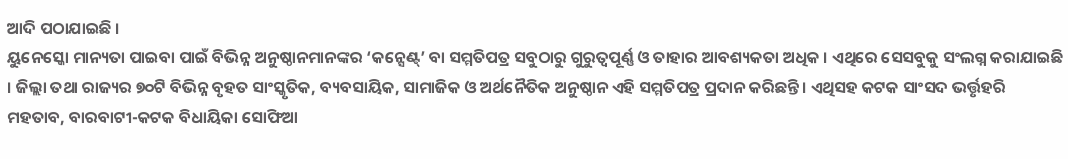ଆଦି ପଠାଯାଇଛି ।
ୟୁନେସ୍କୋ ମାନ୍ୟତା ପାଇବା ପାଇଁ ବିଭିନ୍ନ ଅନୁଷ୍ଠାନମାନଙ୍କର ‘କନ୍ସେଣ୍ଟ୍’ ବା ସମ୍ମତିପତ୍ର ସବୁଠାରୁ ଗୁରୁତ୍ୱପୂର୍ଣ୍ଣ ଓ ତାହାର ଆବଶ୍ୟକତା ଅଧିକ । ଏଥିରେ ସେସବୁକୁ ସଂଲଗ୍ନ କରାଯାଇଛି । ଜିଲ୍ଲା ତଥା ରାଜ୍ୟର ୭୦ଟି ବିଭିନ୍ନ ବୃହତ ସାଂସ୍କୃତିକ, ବ୍ୟବସାୟିକ, ସାମାଜିକ ଓ ଅର୍ଥନୈତିକ ଅନୁଷ୍ଠାନ ଏହି ସମ୍ମତିପତ୍ର ପ୍ରଦାନ କରିଛନ୍ତି । ଏଥିସହ କଟକ ସାଂସଦ ଭର୍ତ୍ତୃହରି ମହତାବ, ବାରବାଟୀ-କଟକ ବିଧାୟିକା ସୋଫିଆ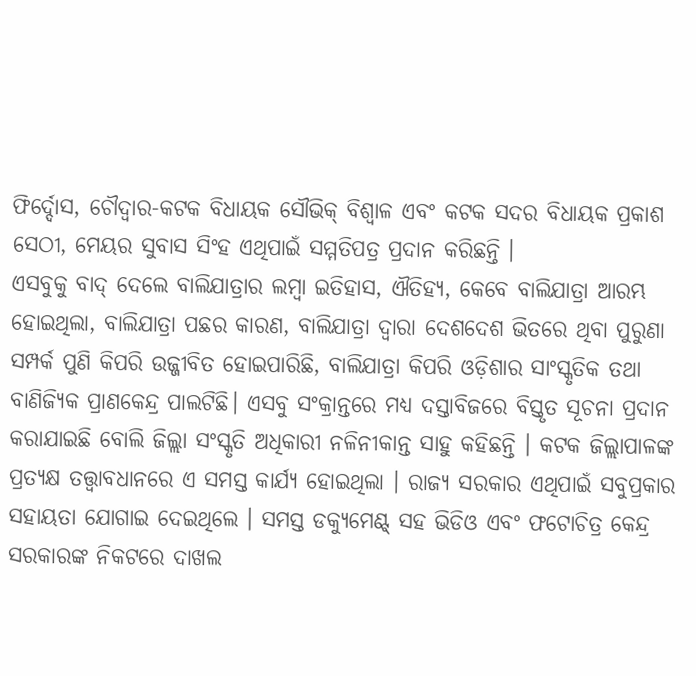ଫିର୍ଦ୍ଦୋସ, ଚୌଦ୍ୱାର-କଟକ ବିଧାୟକ ସୌଭିକ୍ ବିଶ୍ୱାଳ ଏବଂ କଟକ ସଦର ବିଧାୟକ ପ୍ରକାଶ ସେଠୀ, ମେୟର ସୁବାସ ସିଂହ ଏଥିପାଇଁ ସମ୍ମତିପତ୍ର ପ୍ରଦାନ କରିଛନ୍ତି ।
ଏସବୁକୁ ବାଦ୍ ଦେଲେ ବାଲିଯାତ୍ରାର ଲମ୍ବା ଇତିହାସ, ଐତିହ୍ୟ, କେବେ ବାଲିଯାତ୍ରା ଆରମ୍ଭ ହୋଇଥିଲା, ବାଲିଯାତ୍ରା ପଛର କାରଣ, ବାଲିଯାତ୍ରା ଦ୍ୱାରା ଦେଶଦେଶ ଭିତରେ ଥିବା ପୁରୁଣା ସମ୍ପର୍କ ପୁଣି କିପରି ଉଜ୍ଜୀବିତ ହୋଇପାରିଛି, ବାଲିଯାତ୍ରା କିପରି ଓଡ଼ିଶାର ସାଂସ୍କୃତିକ ତଥା ବାଣିଜ୍ୟିକ ପ୍ରାଣକେନ୍ଦ୍ର ପାଲଟିଛି। ଏସବୁ ସଂକ୍ରାନ୍ତରେ ମଧ୍ୟ ଦସ୍ତାବିଜରେ ବିସ୍ତୃତ ସୂଚନା ପ୍ରଦାନ କରାଯାଇଛି ବୋଲି ଜିଲ୍ଲା ସଂସ୍କୃତି ଅଧିକାରୀ ନଳିନୀକାନ୍ତ ସାହୁ କହିଛନ୍ତି । କଟକ ଜିଲ୍ଲାପାଳଙ୍କ ପ୍ରତ୍ୟକ୍ଷ ତତ୍ତ୍ୱାବଧାନରେ ଏ ସମସ୍ତ କାର୍ଯ୍ୟ ହୋଇଥିଲା । ରାଜ୍ୟ ସରକାର ଏଥିପାଇଁ ସବୁପ୍ରକାର ସହାୟତା ଯୋଗାଇ ଦେଇଥିଲେ । ସମସ୍ତ ଡକ୍ୟୁମେଣ୍ଟ୍ ସହ ଭିଡିଓ ଏବଂ ଫଟୋଚିତ୍ର କେନ୍ଦ୍ର ସରକାରଙ୍କ ନିକଟରେ ଦାଖଲ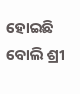ହୋଇଛି ବୋଲି ଶ୍ରୀ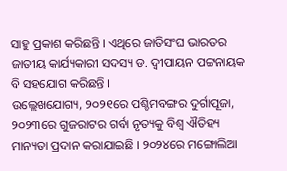ସାହୁ ପ୍ରକାଶ କରିଛନ୍ତି । ଏଥିରେ ଜାତିସଂଘ ଭାରତର ଜାତୀୟ କାର୍ଯ୍ୟକାରୀ ସଦସ୍ୟ ଡ. ଦ୍ୱୀପାୟନ ପଟ୍ଟନାୟକ ବି ସହଯୋଗ କରିଛନ୍ତି ।
ଉଲ୍ଲେଖଯୋଗ୍ୟ, ୨୦୨୧ରେ ପଶ୍ଚିମବଙ୍ଗର ଦୁର୍ଗାପୂଜା, ୨୦୨୩ରେ ଗୁଜରାଟର ଗର୍ବା ନୃତ୍ୟକୁ ବିଶ୍ୱ ଐତିହ୍ୟ ମାନ୍ୟତା ପ୍ରଦାନ କରାଯାଇଛି । ୨୦୨୪ରେ ମଙ୍ଗୋଲିଆ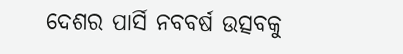ଦେଶର ପାର୍ସି ନବବର୍ଷ ଉତ୍ସବକୁ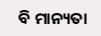ବି ମାନ୍ୟତା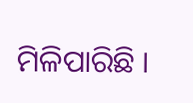ମିଳିପାରିଛି ।